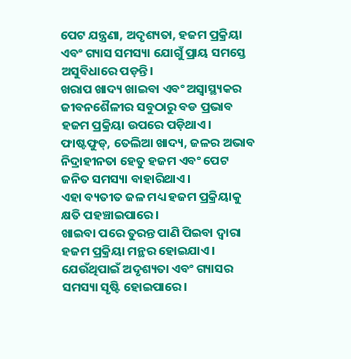ପେଟ ଯନ୍ତ୍ରଣା, ଅଦୃଶ୍ୟତା, ହଜମ ପ୍ରକ୍ରିୟା ଏବଂ ଗ୍ୟାସ ସମସ୍ୟା ଯୋଗୁଁ ପ୍ରାୟ ସମସ୍ତେ ଅସୁବିଧାରେ ପଡ଼ନ୍ତି।
ଖରାପ ଖାଦ୍ୟ ଖାଇବା ଏବଂ ଅସ୍ୱାସ୍ଥ୍ୟକର ଜୀବନଶୈଳୀର ସବୁଠାରୁ ବଡ ପ୍ରଭାବ ହଜମ ପ୍ରକ୍ରିୟା ଉପରେ ପଡ଼ିଥାଏ।
ଫାଷ୍ଟଫୁଡ୍, ତେଲିଆ ଖାଦ୍ୟ, ଜଳର ଅଭାବ ନିଦ୍ରାହୀନତା ହେତୁ ହଜମ ଏବଂ ପେଟ ଜନିତ ସମସ୍ୟା ବାହାରିଥାଏ।
ଏହା ବ୍ୟତୀତ ଜଳ ମଧ୍ୟ ହଜମ ପ୍ରକ୍ରିୟାକୁ କ୍ଷତି ପହଞ୍ଚାଇପାରେ।
ଖାଇବା ପରେ ତୁରନ୍ତ ପାଣି ପିଇବା ଦ୍ୱାରା ହଜମ ପ୍ରକ୍ରିୟା ମନ୍ଥର ହୋଇଯାଏ।
ଯେଉଁଥିପାଇଁ ଅଦୃଶ୍ୟତା ଏବଂ ଗ୍ୟାସର ସମସ୍ୟା ସୃଷ୍ଟି ହୋଇପାରେ।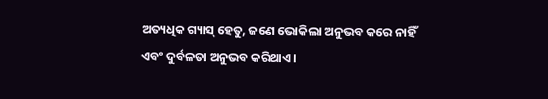ଅତ୍ୟଧିକ ଗ୍ୟାସ୍ ହେତୁ, ଜଣେ ଭୋକିଲା ଅନୁଭବ କରେ ନାହିଁ ଏବଂ ଦୁର୍ବଳତା ଅନୁଭବ କରିଥାଏ।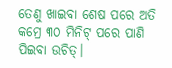ତେଣୁ ଖାଇବା ଶେଷ ପରେ ଅତି କମ୍ରେ ୩୦ ମିନିଟ୍ ପରେ ପାଣି ପିଇବା ଉଚିତ୍।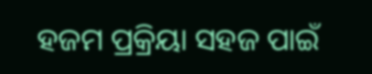ହଜମ ପ୍ରକ୍ରିୟା ସହଜ ପାଇଁ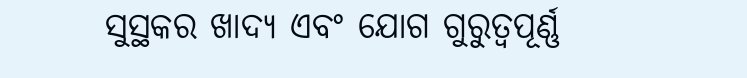ସୁସ୍ଥକର ଖାଦ୍ୟ ଏବଂ ଯୋଗ ଗୁରୁତ୍ୱପୂର୍ଣ୍ଣ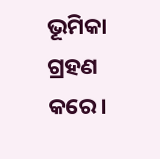ଭୂମିକା ଗ୍ରହଣ କରେ।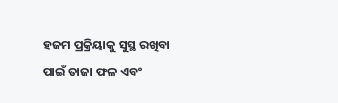ହଜମ ପ୍ରକ୍ରିୟାକୁ ସୁସ୍ଥ ରଖିବା ପାଇଁ ତାଜା ଫଳ ଏବଂ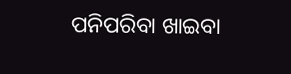ପନିପରିବା ଖାଇବା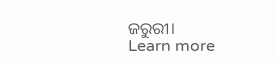ଜରୁରୀ।
Learn more